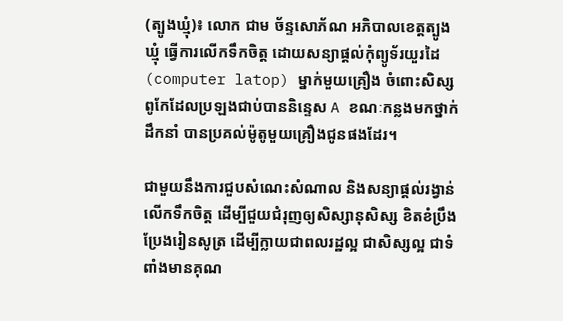(ត្បូងឃ្មុំ)៖ លោក ជាម ច័ន្ទសោភ័ណ អភិបាលខេត្តត្បូងឃ្មុំ ធ្វើការលើកទឹកចិត្ត ដោយសន្យាផ្តល់កុំព្យូទ័រយួរដៃ (computer latop) ម្នាក់មួយគ្រឿង ចំពោះសិស្សពូកែដែលប្រឡងជាប់បាននិន្ទេស A ខណៈកន្លងមកថ្នាក់ដឹកនាំ បានប្រគល់ម៉ូតូមួយគ្រឿងជូនផងដែរ។

ជាមួយនឹងការជួបសំណេះសំណាល និងសន្យាផ្តល់រង្វាន់លើកទឹកចិត្ត ដើម្បីជួយជំរុញឲ្យសិស្សានុសិស្ស ខិតខំប្រឹងប្រែងរៀនសូត្រ ដើម្បីក្លាយជាពលរដ្ឋល្អ ជាសិស្សល្អ ជាទំពាំងមានគុណ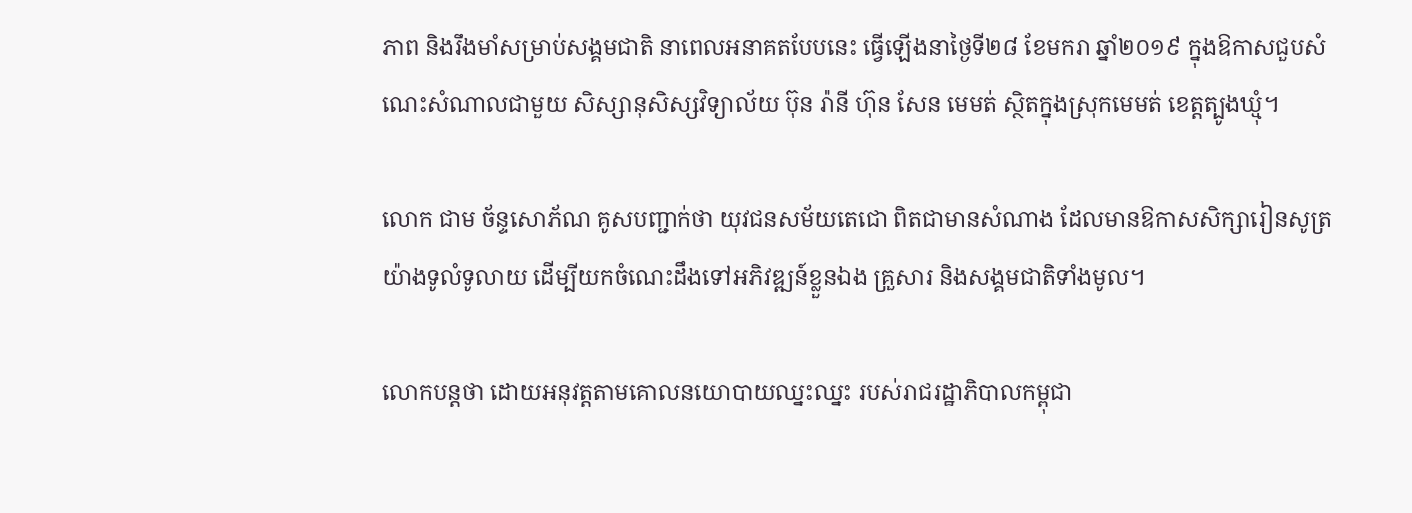ភាព និងរឹងមាំសម្រាប់សង្គមជាតិ នាពេលអនាគតបែបនេះ ធ្វើឡើងនាថ្ងៃទី២៨ ខែមករា ឆ្នាំ២០១៩ ក្នុងឱកាសជួបសំណេះសំណាលជាមួយ សិស្សានុសិស្សវិទ្យាល័យ ប៊ុន រ៉ានី ហ៊ុន សែន មេមត់ ស្ថិតក្នុងស្រុកមេមត់ ខេត្តត្បូងឃ្មុំ។

លោក ជាម ច័ន្ទសោភ័ណ គូសបញ្ជាក់ថា យុវជនសម័យតេជោ ពិតជាមានសំណាង ដែលមានឱកាសសិក្សារៀនសូត្រយ៉ាងទូលំទូលាយ ដើម្បីយកចំណេះដឹងទៅអភិវឌ្ឍន៍ខ្លួនឯង គ្រួសារ និងសង្គមជាតិទាំងមូល។

លោកបន្តថា ដោយអនុវត្តតាមគោលនយោបាយឈ្នះឈ្នះ របស់រាជរដ្ឋាភិបាលកម្ពុជា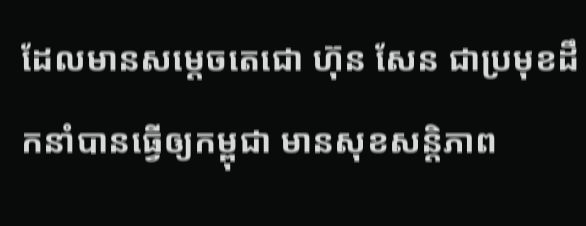ដែលមានសម្តេចតេជោ ហ៊ុន សែន ជាប្រមុខដឹកនាំបានធ្វើឲ្យកម្ពុជា មានសុខសន្តិភាព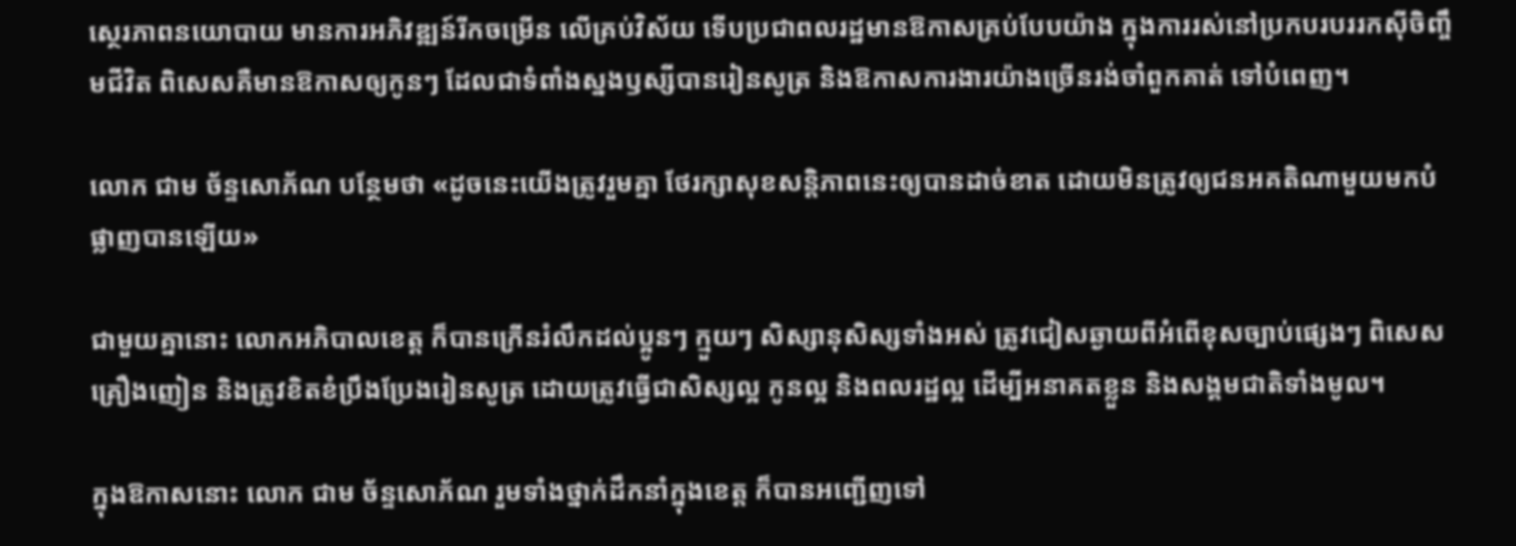ស្ថេរភាពនយោបាយ មានការអភិវឌ្ឍន៍រីកចម្រើន លើគ្រប់វិស័យ ទើបប្រជាពលរដ្ឋមានឱកាសគ្រប់បែបយ៉ាង ក្នុងការរស់នៅប្រកបរបររកស៊ីចិញ្ចឹមជីវិត ពិសេសគឺមានឱកាសឲ្យកូនៗ ដែលជាទំពាំងស្នងឫស្សីបានរៀនសូត្រ និងឱកាសការងារយ៉ាងច្រើនរង់ចាំពួកគាត់ ទៅបំពេញ។

លោក ជាម ច័ន្ទសោភ័ណ បន្ថែមថា «ដូចនេះយើងត្រូវរួមគ្នា ថែរក្សាសុខសន្តិភាពនេះឲ្យបានដាច់ខាត ដោយមិនត្រូវឲ្យជនអគតិណាមួយមកបំផ្លាញបានឡើយ»

ជាមួយគ្នានោះ លោកអភិបាលខេត្ត ក៏បានក្រើនរំលឹកដល់ប្អូនៗ ក្មួយៗ សិស្សានុសិស្សទាំងអស់ ត្រូវជៀសឆ្ងាយពីអំពើខុសច្បាប់ផ្សេងៗ ពិសេសគ្រឿងញៀន និងត្រូវខិតខំប្រឹងប្រែងរៀនសូត្រ ដោយត្រូវធ្វើជាសិស្សល្អ កូនល្អ និងពលរដ្ឋល្អ ដើម្បីអនាគតខ្លួន និងសង្គមជាតិទាំងមូល។

ក្នុងឱកាសនោះ លោក ជាម ច័ន្ទសោភ័ណ រួមទាំងថ្នាក់ដឹកនាំក្នុងខេត្ត ក៏បានអញ្ជើញទៅ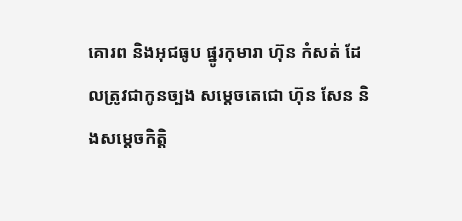គោរព និងអុជធូប ផ្នូរកុមារា ហ៊ុន កំសត់ ដែលត្រូវជាកូនច្បង សម្តេចតេជោ ហ៊ុន សែន និងសម្តេចកិត្តិ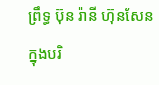ព្រឹទ្ធ ប៊ុន រ៉ានី ហ៊ុនសែន
ក្នុងបរិ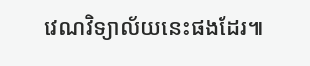វេណវិទ្យាល័យនេះផងដែរ៕